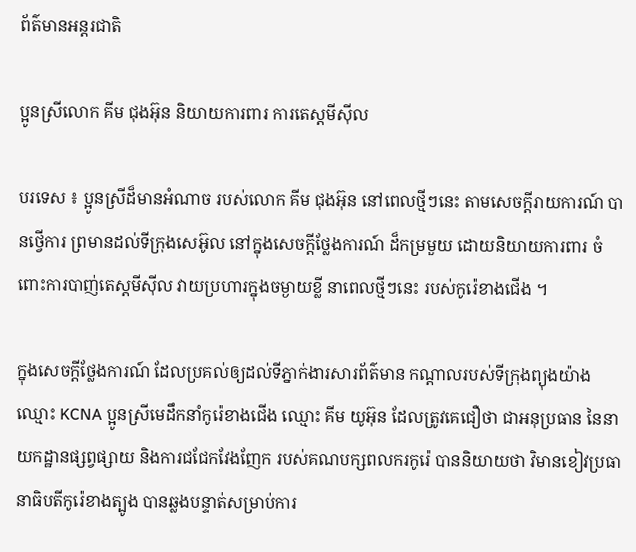ព័ត៌មានអន្តរជាតិ

ប្អូនស្រីលោក គីម ជុងអ៊ុន និយាយការពារ ការតេស្តមីស៊ីល

បរទេស ៖ ប្អូនស្រីដ៏មានអំណាច របស់លោក គីម ជុងអ៊ុន នៅពេលថ្មីៗនេះ តាមសេចក្តីរាយការណ៍ បានថ្វើការ ព្រមានដល់ទីក្រុងសេអ៊ូល នៅក្នុងសេចក្តីថ្លែងការណ៍ ដ៏កម្រមួយ ដោយនិយាយការពារ ចំពោះការបាញ់តេស្តមីស៊ីល វាយប្រហារក្នុងចម្ងាយខ្លី នាពេលថ្មីៗនេះ របស់កូរ៉េខាងជើង ។

ក្នុងសេចក្តីថ្លែងការណ៍ ដែលប្រគល់ឲ្យដល់ទីភ្នាក់ងារសារព័ត៌មាន កណ្ដាលរបស់ទីក្រុងព្យុងយ៉ាង ឈ្មោះ KCNA ប្អូនស្រីមេដឹកនាំកូរ៉េខាងជើង ឈ្មោះ គីម យូអ៊ុន ដែលត្រូវគេជឿថា ជាអនុប្រធាន នៃនាយកដ្ឋានផ្សព្វផ្សាយ និងការជជែកវែងញែក របស់គណបក្សពលករកូរ៉េ បាននិយាយថា វិមានខៀវប្រធានាធិបតីកូរ៉េខាងត្បូង បានឆ្លងបន្ទាត់សម្រាប់ការ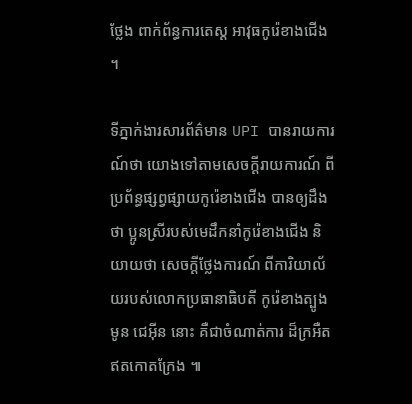ថ្លែង ពាក់ព័ន្ធការតេស្ត អាវុធកូរ៉េខាងជើង ។

ទីភ្នាក់ងារសារព័ត៌មាន UPI បានរាយការណ៍ថា យោងទៅតាមសេចក្តីរាយការណ៍ ពីប្រព័ន្ធផ្សព្វផ្សាយកូរ៉េខាងជើង បានឲ្យដឹងថា ប្អូនស្រីរបស់មេដឹកនាំកូរ៉េខាងជើង និយាយថា សេចក្តីថ្លែងការណ៍ ពីការិយាល័យរបស់លោកប្រធានាធិបតី កូរ៉េខាងត្បូង មូន ជេអ៊ីន នោះ គឺជាចំណាត់ការ ដ៏ក្រអឺតឥតកោតក្រែង ៕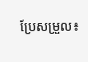ប្រែសម្រួល៖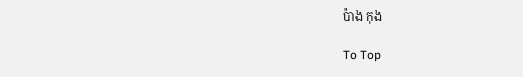ប៉ាង កុង

To Top